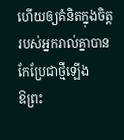ហើយឲ្យគំនិតក្នុងចិត្តរបស់អ្នករាល់គ្នាបានកែប្រែជាថ្មីឡើង
ឱព្រះ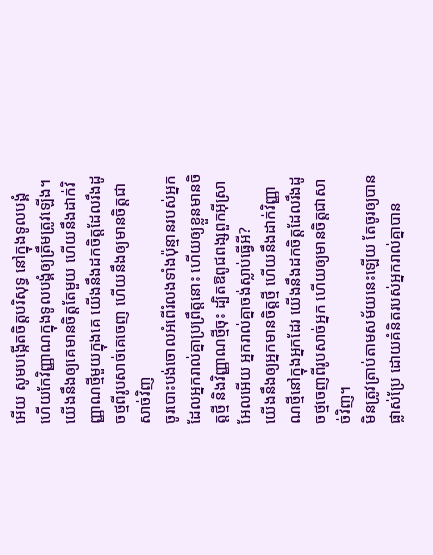អើយ សូមបង្កើតចិត្តបរិសុទ្ធ នៅក្នុងទូលបង្គំ ហើយកែវិញ្ញាណក្នុងទូលបង្គំឲ្យត្រឹមត្រូវឡើង។
យើងនឹងឲ្យគេមានចិត្តតែមួយ ហើយនឹងដាក់វិញ្ញាណថ្មីមួយក្នុងគេ យើងនឹងដកចិត្តដែលរឹងដូចថ្មពីរូបសាច់គេចេញ ហើយនឹងឲ្យមានចិត្តជាសាច់វិញ
ចូរបោះបង់ចោលអំពើរំលងទាំងប៉ុន្មានរបស់អ្នក ដែលអ្នករាល់គ្នាប្រព្រឹត្តនោះ ហើយឲ្យខ្លួនមានចិត្តថ្មី និងវិញ្ញាណថ្មីចុះ ដ្បិតឱពូជពង្សពួកអ៊ីស្រាអែលអើយ អ្នករាល់គ្នាចង់ស្លាប់ធ្វើអី?
យើងនឹងឲ្យអ្នកមានចិត្តថ្មី ហើយនឹងដាក់វិញ្ញាណថ្មីនៅក្នុងអ្នកដែរ យើងនឹងដកចិត្តដែលរឹងដូចថ្មចេញពីរូបសាច់អ្នក ហើយឲ្យមានចិត្តជាសាច់វិញ។
មិនត្រូវត្រាប់តាមសម័យនេះឡើយ តែចូរឲ្យបានផ្លាស់ប្រែ ដោយគំនិតរបស់អ្នករាល់គ្នាបាន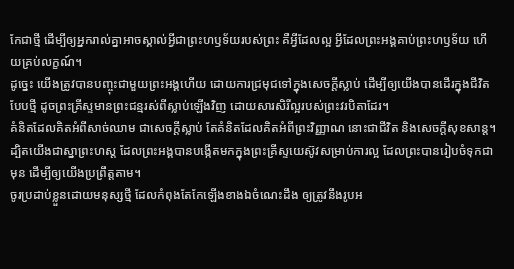កែជាថ្មី ដើម្បីឲ្យអ្នករាល់គ្នាអាចស្គាល់អ្វីជាព្រះហឫទ័យរបស់ព្រះ គឺអ្វីដែលល្អ អ្វីដែលព្រះអង្គគាប់ព្រះហឫទ័យ ហើយគ្រប់លក្ខណ៍។
ដូច្នេះ យើងត្រូវបានបញ្ចុះជាមួយព្រះអង្គហើយ ដោយការជ្រមុជទៅក្នុងសេចក្តីស្លាប់ ដើម្បីឲ្យយើងបានដើរក្នុងជីវិតបែបថ្មី ដូចព្រះគ្រីស្ទមានព្រះជន្មរស់ពីស្លាប់ឡើងវិញ ដោយសារសិរីល្អរបស់ព្រះវរបិតាដែរ។
គំនិតដែលគិតអំពីសាច់ឈាម ជាសេចក្តីស្លាប់ តែគំនិតដែលគិតអំពីព្រះវិញ្ញាណ នោះជាជីវិត និងសេចក្តីសុខសាន្ត។
ដ្បិតយើងជាស្នាព្រះហស្ត ដែលព្រះអង្គបានបង្កើតមកក្នុងព្រះគ្រីស្ទយេស៊ូវសម្រាប់ការល្អ ដែលព្រះបានរៀបចំទុកជាមុន ដើម្បីឲ្យយើងប្រព្រឹត្តតាម។
ចូរប្រដាប់ខ្លួនដោយមនុស្សថ្មី ដែលកំពុងតែកែឡើងខាងឯចំណេះដឹង ឲ្យត្រូវនឹងរូបអ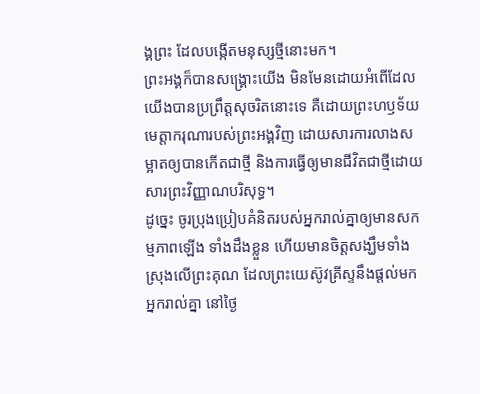ង្គព្រះ ដែលបង្កើតមនុស្សថ្មីនោះមក។
ព្រះអង្គក៏បានសង្គ្រោះយើង មិនមែនដោយអំពើដែលយើងបានប្រព្រឹត្តសុចរិតនោះទេ គឺដោយព្រះហឫទ័យមេត្តាករុណារបស់ព្រះអង្គវិញ ដោយសារការលាងសម្អាតឲ្យបានកើតជាថ្មី និងការធ្វើឲ្យមានជីវិតជាថ្មីដោយសារព្រះវិញ្ញាណបរិសុទ្ធ។
ដូច្នេះ ចូរប្រុងប្រៀបគំនិតរបស់អ្នករាល់គ្នាឲ្យមានសកម្មភាពឡើង ទាំងដឹងខ្លួន ហើយមានចិត្តសង្ឃឹមទាំងស្រុងលើព្រះគុណ ដែលព្រះយេស៊ូវគ្រីស្ទនឹងផ្តល់មកអ្នករាល់គ្នា នៅថ្ងៃ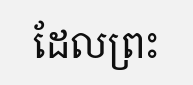ដែលព្រះ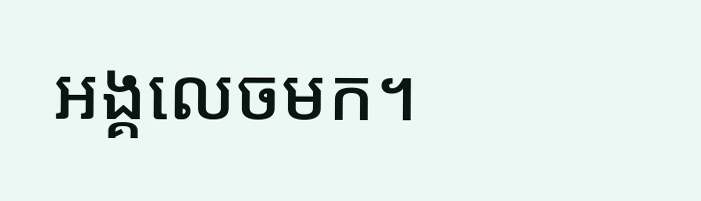អង្គលេចមក។